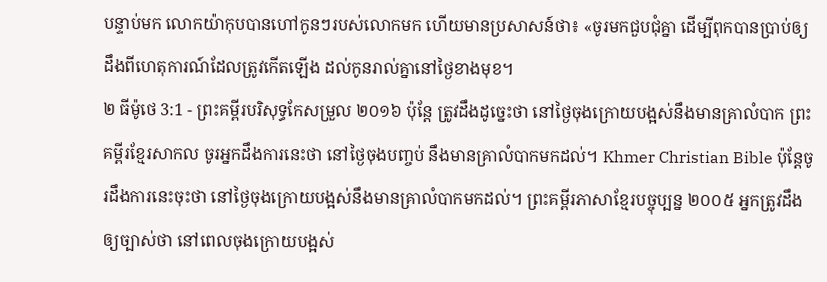បន្ទាប់មក លោកយ៉ាកុបបានហៅកូនៗរបស់លោកមក ហើយមានប្រសាសន៍ថា៖ «ចូរមកជួបជុំគ្នា ដើម្បីពុកបានប្រាប់ឲ្យដឹងពីហេតុការណ៍ដែលត្រូវកើតឡើង ដល់កូនរាល់គ្នានៅថ្ងៃខាងមុខ។
២ ធីម៉ូថេ 3:1 - ព្រះគម្ពីរបរិសុទ្ធកែសម្រួល ២០១៦ ប៉ុន្ដែ ត្រូវដឹងដូច្នេះថា នៅថ្ងៃចុងក្រោយបង្អស់នឹងមានគ្រាលំបាក ព្រះគម្ពីរខ្មែរសាកល ចូរអ្នកដឹងការនេះថា នៅថ្ងៃចុងបញ្ចប់ នឹងមានគ្រាលំបាកមកដល់។ Khmer Christian Bible ប៉ុន្ដែចូរដឹងការនេះចុះថា នៅថ្ងៃចុងក្រោយបង្អស់នឹងមានគ្រាលំបាកមកដល់។ ព្រះគម្ពីរភាសាខ្មែរបច្ចុប្បន្ន ២០០៥ អ្នកត្រូវដឹងឲ្យច្បាស់ថា នៅពេលចុងក្រោយបង្អស់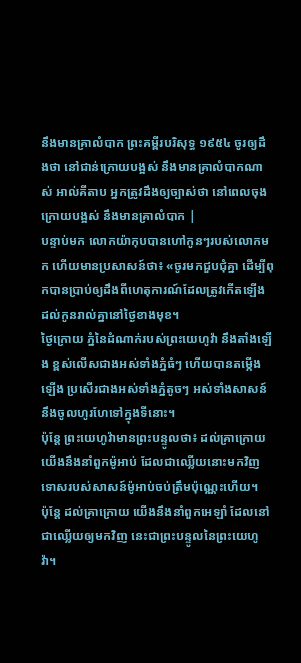នឹងមានគ្រាលំបាក ព្រះគម្ពីរបរិសុទ្ធ ១៩៥៤ ចូរឲ្យដឹងថា នៅជាន់ក្រោយបង្អស់ នឹងមានគ្រាលំបាកណាស់ អាល់គីតាប អ្នកត្រូវដឹងឲ្យច្បាស់ថា នៅពេលចុងក្រោយបង្អស់ នឹងមានគ្រាលំបាក |
បន្ទាប់មក លោកយ៉ាកុបបានហៅកូនៗរបស់លោកមក ហើយមានប្រសាសន៍ថា៖ «ចូរមកជួបជុំគ្នា ដើម្បីពុកបានប្រាប់ឲ្យដឹងពីហេតុការណ៍ដែលត្រូវកើតឡើង ដល់កូនរាល់គ្នានៅថ្ងៃខាងមុខ។
ថ្ងៃក្រោយ ភ្នំនៃដំណាក់របស់ព្រះយេហូវ៉ា នឹងតាំងឡើង ខ្ពស់លើសជាងអស់ទាំងភ្នំធំៗ ហើយបានតម្កើងឡើង ប្រសើរជាងអស់ទាំងភ្នំតូចៗ អស់ទាំងសាសន៍នឹងចូលហូរហែទៅក្នុងទីនោះ។
ប៉ុន្តែ ព្រះយេហូវ៉ាមានព្រះបន្ទូលថា៖ ដល់គ្រាក្រោយ យើងនឹងនាំពួកម៉ូអាប់ ដែលជាឈ្លើយនោះមកវិញ ទោសរបស់សាសន៍ម៉ូអាប់ចប់ត្រឹមប៉ុណ្ណេះហើយ។
ប៉ុន្តែ ដល់គ្រាក្រោយ យើងនឹងនាំពួកអេឡាំ ដែលនៅជាឈ្លើយឲ្យមកវិញ នេះជាព្រះបន្ទូលនៃព្រះយេហូវ៉ា។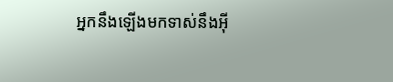អ្នកនឹងឡើងមកទាស់នឹងអ៊ី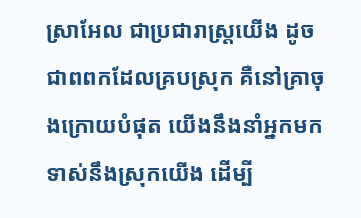ស្រាអែល ជាប្រជារាស្ត្រយើង ដូចជាពពកដែលគ្របស្រុក គឺនៅគ្រាចុងក្រោយបំផុត យើងនឹងនាំអ្នកមកទាស់នឹងស្រុកយើង ដើម្បី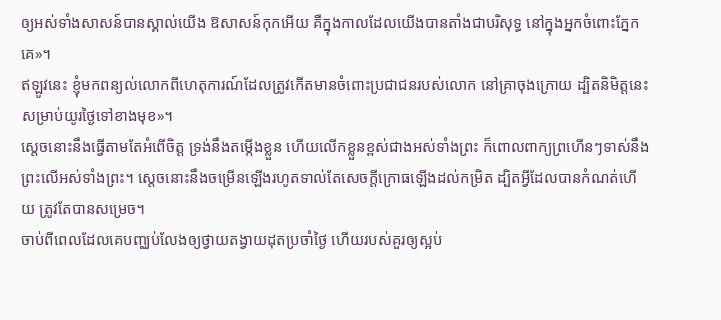ឲ្យអស់ទាំងសាសន៍បានស្គាល់យើង ឱសាសន៍កុកអើយ គឺក្នុងកាលដែលយើងបានតាំងជាបរិសុទ្ធ នៅក្នុងអ្នកចំពោះភ្នែកគេ»។
ឥឡូវនេះ ខ្ញុំមកពន្យល់លោកពីហេតុការណ៍ដែលត្រូវកើតមានចំពោះប្រជាជនរបស់លោក នៅគ្រាចុងក្រោយ ដ្បិតនិមិត្តនេះសម្រាប់យូរថ្ងៃទៅខាងមុខ»។
ស្តេចនោះនឹងធ្វើតាមតែអំពើចិត្ត ទ្រង់នឹងតម្កើងខ្លួន ហើយលើកខ្លួនខ្ពស់ជាងអស់ទាំងព្រះ ក៏ពោលពាក្យព្រហើនៗទាស់នឹងព្រះលើអស់ទាំងព្រះ។ ស្ដេចនោះនឹងចម្រើនឡើងរហូតទាល់តែសេចក្ដីក្រោធឡើងដល់កម្រិត ដ្បិតអ្វីដែលបានកំណត់ហើយ ត្រូវតែបានសម្រេច។
ចាប់ពីពេលដែលគេបញ្ឈប់លែងឲ្យថ្វាយតង្វាយដុតប្រចាំថ្ងៃ ហើយរបស់គួរឲ្យស្អប់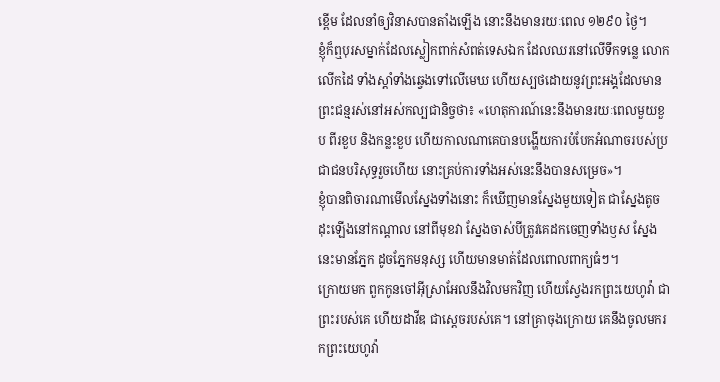ខ្ពើម ដែលនាំឲ្យវិនាសបានតាំងឡើង នោះនឹងមានរយៈពេល ១២៩០ ថ្ងៃ។
ខ្ញុំក៏ឮបុរសម្នាក់ដែលស្លៀកពាក់សំពត់ទេសឯក ដែលឈរនៅលើទឹកទន្លេ លោកលើកដៃ ទាំងស្តាំទាំងឆ្វេងទៅលើមេឃ ហើយស្បថដោយនូវព្រះអង្គដែលមានព្រះជន្មរស់នៅអស់កល្បជានិច្ចថា៖ «ហេតុការណ៍នេះនឹងមានរយៈពេលមួយខួប ពីរខួប និងកន្លះខួប ហើយកាលណាគេបានបង្ហើយការបំបែកអំណាចរបស់ប្រជាជនបរិសុទ្ធរួចហើយ នោះគ្រប់ការទាំងអស់នេះនឹងបានសម្រេច»។
ខ្ញុំបានពិចារណាមើលស្នែងទាំងនោះ ក៏ឃើញមានស្នែងមួយទៀត ជាស្នែងតូច ដុះឡើងនៅកណ្ដាល នៅពីមុខវា ស្នែងចាស់បីត្រូវគេដកចេញទាំងឫស ស្នែងនេះមានភ្នែក ដូចភ្នែកមនុស្ស ហើយមានមាត់ដែលពោលពាក្យធំៗ។
ក្រោយមក ពួកកូនចៅអ៊ីស្រាអែលនឹងវិលមកវិញ ហើយស្វែងរកព្រះយេហូវ៉ា ជាព្រះរបស់គេ ហើយដាវីឌ ជាស្តេចរបស់គេ។ នៅគ្រាចុងក្រោយ គេនឹងចូលមករកព្រះយេហូវ៉ា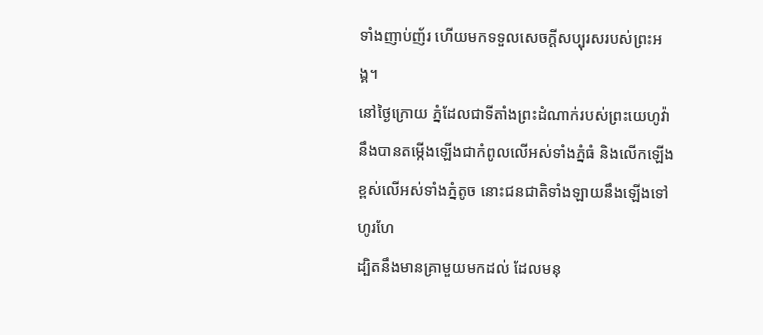ទាំងញាប់ញ័រ ហើយមកទទួលសេចក្ដីសប្បុរសរបស់ព្រះអង្គ។
នៅថ្ងៃក្រោយ ភ្នំដែលជាទីតាំងព្រះដំណាក់របស់ព្រះយេហូវ៉ា នឹងបានតម្កើងឡើងជាកំពូលលើអស់ទាំងភ្នំធំ និងលើកឡើងខ្ពស់លើអស់ទាំងភ្នំតូច នោះជនជាតិទាំងឡាយនឹងឡើងទៅហូរហែ
ដ្បិតនឹងមានគ្រាមួយមកដល់ ដែលមនុ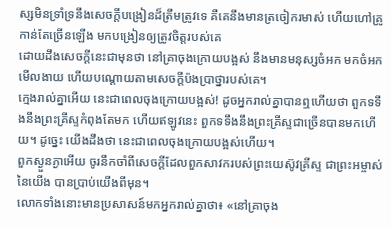ស្សមិនទ្រាំទ្រនឹងសេចក្ដីបង្រៀនដ៏ត្រឹមត្រូវទេ គឺគេនឹងមានត្រចៀករមាស់ ហើយហៅគ្រូកាន់តែច្រើនឡើង មកបង្រៀនឲ្យត្រូវចិត្តរបស់គេ
ដោយដឹងសេចក្តីនេះជាមុនថា នៅគ្រាចុងក្រោយបង្អស់ នឹងមានមនុស្សចំអក មកចំអកមើលងាយ ហើយបណ្តោយតាមសេចក្ដីប៉ងប្រាថ្នារបស់គេ។
ក្មេងរាល់គ្នាអើយ នេះជាពេលចុងក្រោយបង្អស់! ដូចអ្នករាល់គ្នាបានឮហើយថា ពួកទទឹងនឹងព្រះគ្រីស្ទកំពុងតែមក ហើយឥឡូវនេះ ពួកទទឹងនឹងព្រះគ្រីស្ទជាច្រើនបានមកហើយ។ ដូច្នេះ យើងដឹងថា នេះជាពេលចុងក្រោយបង្អស់ហើយ។
ពួកស្ងួនភ្ងាអើយ ចូរនឹកចាំពីសេចក្ដីដែលពួកសាវករបស់ព្រះយេស៊ូវគ្រីស្ទ ជាព្រះអម្ចាស់នៃយើង បានប្រាប់យើងពីមុន។
លោកទាំងនោះមានប្រសាសន៍មកអ្នករាល់គ្នាថា៖ «នៅគ្រាចុង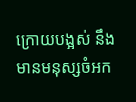ក្រោយបង្អស់ នឹងមានមនុស្សចំអក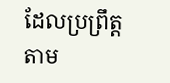ដែលប្រព្រឹត្តតាម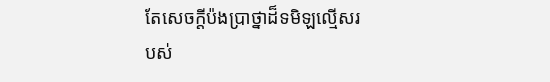តែសេចក្ដីប៉ងប្រាថ្នាដ៏ទមិឡល្មើសរបស់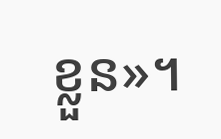ខ្លួន»។